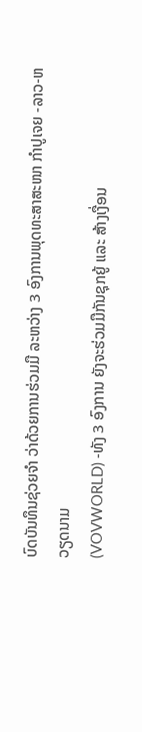ບົດບັນທຶນຊ່ວຍຈຳ ວ່າດ້ວຍການຮ່ວມມື ລະຫວ່າງ 3 ອົງການພຸດທະສາສະໜາ ກຳປູເຈຍ -ລາວ-ຫວຽດນາມ
(VOVWORLD) -ທັງ 3 ອົງການ ຍັງຈະຮ່ວມມືກັນຊຸກຍູ້ ແລະ ສ້າງເງື່ອນ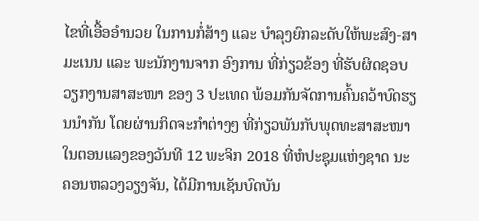ໄຂທີ່ເອື້ອອຳນວຍ ໃນການກໍ່ສ້າງ ແລະ ບຳລຸງຍົກລະດັບໃຫ້ພະສົງ-ສາມະເນນ ແລະ ພະນັກງານຈາກ ອົງການ ທີ່ກ່ຽວຂ້ອງ ທີ່ຮັບຜິດຊອບວຽກງານສາສະໜາ ຂອງ 3 ປະເທດ ພ້ອມກັນຈັດການຄົ້ນຄວ້າບົດຮຽນນຳກັນ ໂດຍຜ່ານກິດຈະກຳຕ່າງໆ ທີ່ກ່ຽວພັນກັບພຸດທະສາສະໜາ
ໃນຕອນແລງຂອງວັນທີ 12 ພະຈິກ 2018 ທີ່ຫໍປະຊຸມແຫ່ງຊາດ ນະຄອນຫລວງວຽງຈັນ, ໄດ້ມີການເຊັນບົດບັນ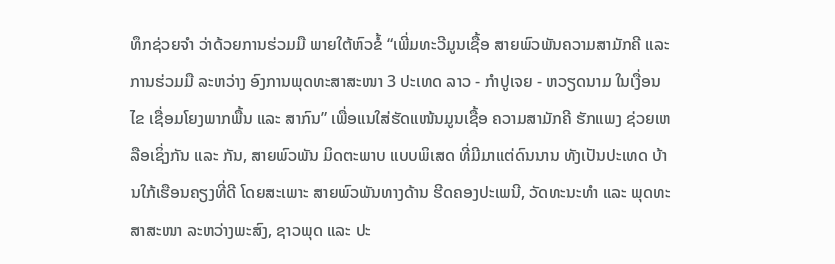ທຶກຊ່ວຍຈຳ ວ່າດ້ວຍການຮ່ວມມື ພາຍໃຕ້ຫົວຂໍ້ “ເພີ່ມທະວີມູນເຊື້ອ ສາຍພົວພັນຄວາມສາມັກຄີ ແລະ ການຮ່ວມມື ລະຫວ່າງ ອົງການພຸດທະສາສະໜາ 3 ປະເທດ ລາວ - ກຳປູເຈຍ - ຫວຽດນາມ ໃນເງື່ອນໄຂ ເຊື່ອມໂຍງພາກພື້ນ ແລະ ສາກົນ” ເພື່ອແນໃສ່ຮັດແໜ້ນມູນເຊື້ອ ຄວາມສາມັກຄີ ຮັກແພງ ຊ່ວຍເຫລືອເຊິ່ງກັນ ແລະ ກັນ, ສາຍພົວພັນ ມິດຕະພາບ ແບບພິເສດ ທີ່ມີມາແຕ່ດົນນານ ທັງເປັນປະເທດ ບ້ານໃກ້ເຮືອນຄຽງທີ່ດີ ໂດຍສະເພາະ ສາຍພົວພັນທາງດ້ານ ຮີດຄອງປະເພນີ, ວັດທະນະທຳ ແລະ ພຸດທະສາສະໜາ ລະຫວ່າງພະສົງ, ຊາວພຸດ ແລະ ປະ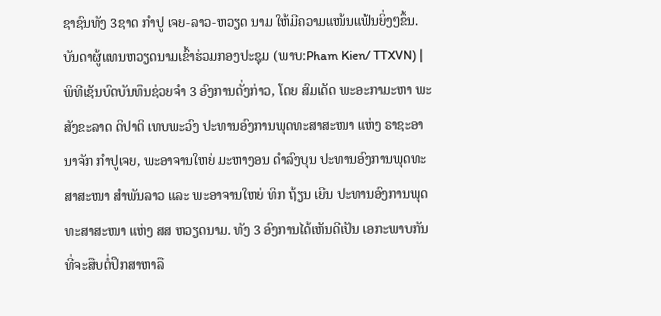ຊາຊົນທັງ 3ຊາດ ກຳປູ ເຈຍ-ລາວ-ຫວຽດ ນາມ ໃຫ້ມີຄວາມແໜ້ນແຟ້ນຍິ່ງໆຂຶ້ນ.
ບັນດາຜູ້ແທນຫວຽດນາມເຂົ້າຮ່ວມກອງປະຊຸມ (ພາບ:Pham Kien/ TTXVN) |
ພິທີເຊັນບົດບັນທຶນຊ່ວຍຈຳ 3 ອົງການດັ່ງກ່າວ, ໂດຍ ສົມເດັດ ພະອະກາມະຫາ ພະສັງຂະລາດ ດິປາຕິ ເທບພະວົງ ປະທານອົງການພຸດທະສາສະໜາ ແຫ່ງ ຣາຊະອານາຈັກ ກຳປູເຈຍ, ພະອາຈານໃຫຍ່ ມະຫາງອນ ດຳລົງບຸນ ປະທານອົງການພຸດທະສາສະໜາ ສຳພັນລາວ ແລະ ພະອາຈານໃຫຍ່ ທິກ ຖ້ຽນ ເຍີນ ປະທານອົງການພຸດທະສາສະໜາ ແຫ່ງ ສສ ຫວຽດນາມ. ທັງ 3 ອົງການໄດ້ເຫັນດີເປັນ ເອກະພາບກັນ ທີ່ຈະສືບຕໍ່ປຶກສາຫາລື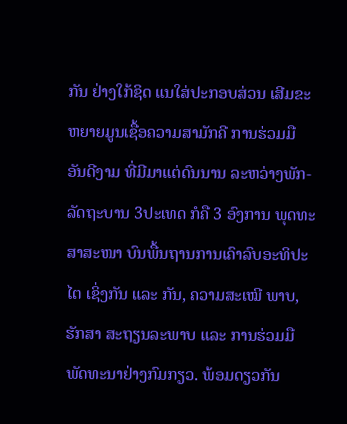ກັນ ຢ່າງໃກ້ຊິດ ແນໃສ່ປະກອບສ່ວນ ເສີມຂະຫຍາຍມູນເຊື້ອຄວາມສາມັກຄີ ການຮ່ວມມື ອັນດີງາມ ທີ່ມີມາແຕ່ດົນນານ ລະຫວ່າງພັກ-ລັດຖະບານ 3ປະເທດ ກໍຄື 3 ອົງການ ພຸດທະສາສະໜາ ບົນພື້ນຖານການເຄົາລົບອະທິປະໄຕ ເຊິ່ງກັນ ແລະ ກັນ, ຄວາມສະເໝີ ພາບ, ຮັກສາ ສະຖຽນລະພາບ ແລະ ການຮ່ວມມື ພັດທະນາຢ່າງກົມກຽວ. ພ້ອມດຽວກັນ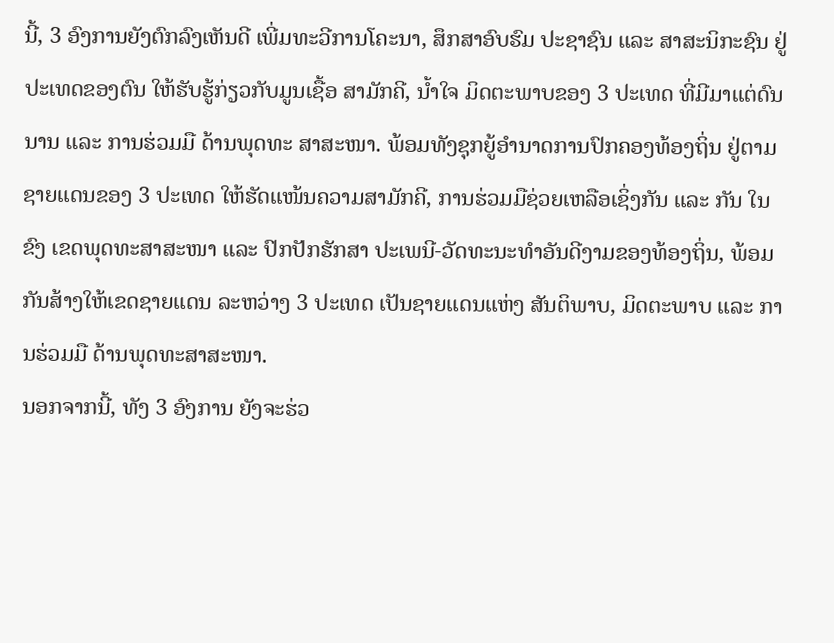ນີ້, 3 ອົງການຍັງຕົກລົງເຫັນດີ ເພີ່ມທະວີການໂຄະນາ, ສຶກສາອົບຮົມ ປະຊາຊົນ ແລະ ສາສະນິກະຊົນ ຢູ່ປະເທດຂອງຕົນ ໃຫ້ຮັບຮູ້ກ່ຽວກັບມູນເຊື້ອ ສາມັກຄີ, ນ້ຳໃຈ ມິດຕະພາບຂອງ 3 ປະເທດ ທີ່ມີມາແຕ່ດົນນານ ແລະ ການຮ່ວມມື ດ້ານພຸດທະ ສາສະໜາ. ພ້ອມທັງຊຸກຍູ້ອຳນາດການປົກຄອງທ້ອງຖິ່ນ ຢູ່ຕາມຊາຍແດນຂອງ 3 ປະເທດ ໃຫ້ຮັດແໜ້ນຄວາມສາມັກຄີ, ການຮ່ວມມືຊ່ວຍເຫລືອເຊິ່ງກັນ ແລະ ກັນ ໃນຂົງ ເຂດພຸດທະສາສະໜາ ແລະ ປົກປັກຮັກສາ ປະເພນີ-ວັດທະນະທຳອັນດີງາມຂອງທ້ອງຖິ່ນ, ພ້ອມກັນສ້າງໃຫ້ເຂດຊາຍແດນ ລະຫວ່າງ 3 ປະເທດ ເປັນຊາຍແດນແຫ່ງ ສັນຕິພາບ, ມິດຕະພາບ ແລະ ການຮ່ວມມື ດ້ານພຸດທະສາສະໜາ.
ນອກຈາກນີ້, ທັງ 3 ອົງການ ຍັງຈະຮ່ວ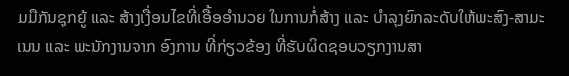ມມືກັນຊຸກຍູ້ ແລະ ສ້າງເງື່ອນໄຂທີ່ເອື້ອອຳນວຍ ໃນການກໍ່ສ້າງ ແລະ ບຳລຸງຍົກລະດັບໃຫ້ພະສົງ-ສາມະເນນ ແລະ ພະນັກງານຈາກ ອົງການ ທີ່ກ່ຽວຂ້ອງ ທີ່ຮັບຜິດຊອບວຽກງານສາ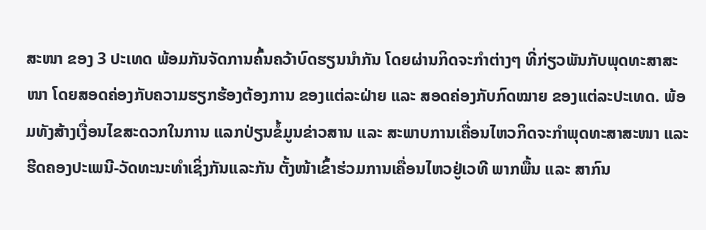ສະໜາ ຂອງ 3 ປະເທດ ພ້ອມກັນຈັດການຄົ້ນຄວ້າບົດຮຽນນຳກັນ ໂດຍຜ່ານກິດຈະກຳຕ່າງໆ ທີ່ກ່ຽວພັນກັບພຸດທະສາສະໜາ ໂດຍສອດຄ່ອງກັບຄວາມຮຽກຮ້ອງຕ້ອງການ ຂອງແຕ່ລະຝ່າຍ ແລະ ສອດຄ່ອງກັບກົດໝາຍ ຂອງແຕ່ລະປະເທດ. ພ້ອມທັງສ້າງເງື່ອນໄຂສະດວກໃນການ ແລກປ່ຽນຂໍ້ມູນຂ່າວສານ ແລະ ສະພາບການເຄື່ອນໄຫວກິດຈະກຳພຸດທະສາສະໜາ ແລະ ຮີດຄອງປະເພນີ-ວັດທະນະທຳເຊິ່ງກັນແລະກັນ ຕັ້ງໜ້າເຂົ້າຮ່ວມການເຄື່ອນໄຫວຢູ່ເວທີ ພາກພື້ນ ແລະ ສາກົນ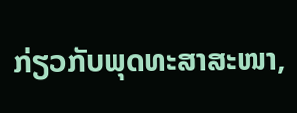ກ່ຽວກັບພຸດທະສາສະໜາ,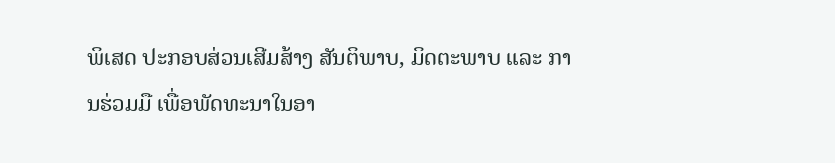ພິເສດ ປະກອບສ່ວນເສີມສ້າງ ສັນຕິພາບ, ມິດຕະພາບ ແລະ ການຮ່ວມມື ເພື່ອພັດທະນາໃນອາ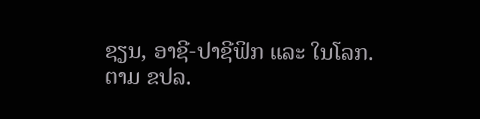ຊຽນ, ອາຊີ-ປາຊີຟິກ ແລະ ໃນໂລກ.
ຕາມ ຂປລ.